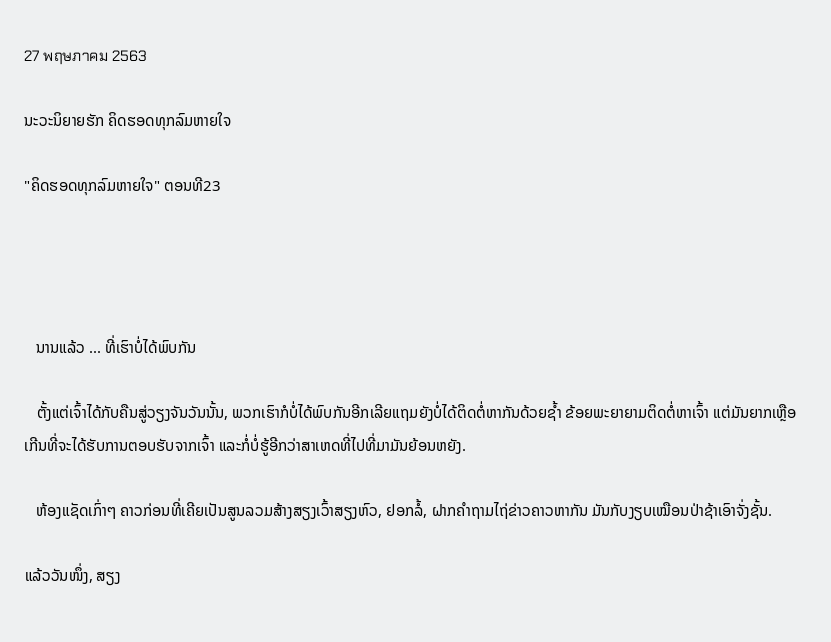27 พฤษภาคม 2563

ນະວະນິຍາຍຮັກ ຄິດຮອດທຸກລົມຫາຍໃຈ

"ຄິດຮອດທຸກລົມຫາຍໃຈ" ຕອນທີ23




   ນານແລ້ວ ... ທີ່ເຮົາບໍ່ໄດ້ພົບກັນ

   ຕັ້ງແຕ່ເຈົ້າໄດ້ກັບຄືນສູ່ວຽງຈັນວັນນັ້ນ, ພວກເຮົາກໍບໍ່ໄດ້ພົບກັນອີກເລີຍແຖມຍັງບໍ່ໄດ້ຕິດຕໍ່ຫາກັນດ້ວຍຊໍ້າ ຂ້ອຍພະຍາຍາມຕິດຕໍ່ຫາເຈົ້າ ແຕ່ມັນຍາກເຫຼືອເກີນທີ່ຈະໄດ້ຮັບການຕອບຮັບຈາກເຈົ້າ ແລະກໍ່ບໍ່ຮູ້ອີກວ່າສາເຫດທີ່ໄປທີ່ມາມັນຍ້ອນຫຍັງ.

   ຫ້ອງແຊັດເກົ່າໆ ຄາວກ່ອນທີ່ເຄີຍເປັນສູນລວມສ້າງສຽງເວົ້າສຽງຫົວ, ຢອກລໍ້, ຝາກຄຳຖາມໄຖ່ຂ່າວຄາວຫາກັນ ມັນກັບງຽບເໝືອນປ່າຊ້າເອົາຈັ່ງຊັ້ນ.

ແລ້ວວັນໜຶ່ງ, ສຽງ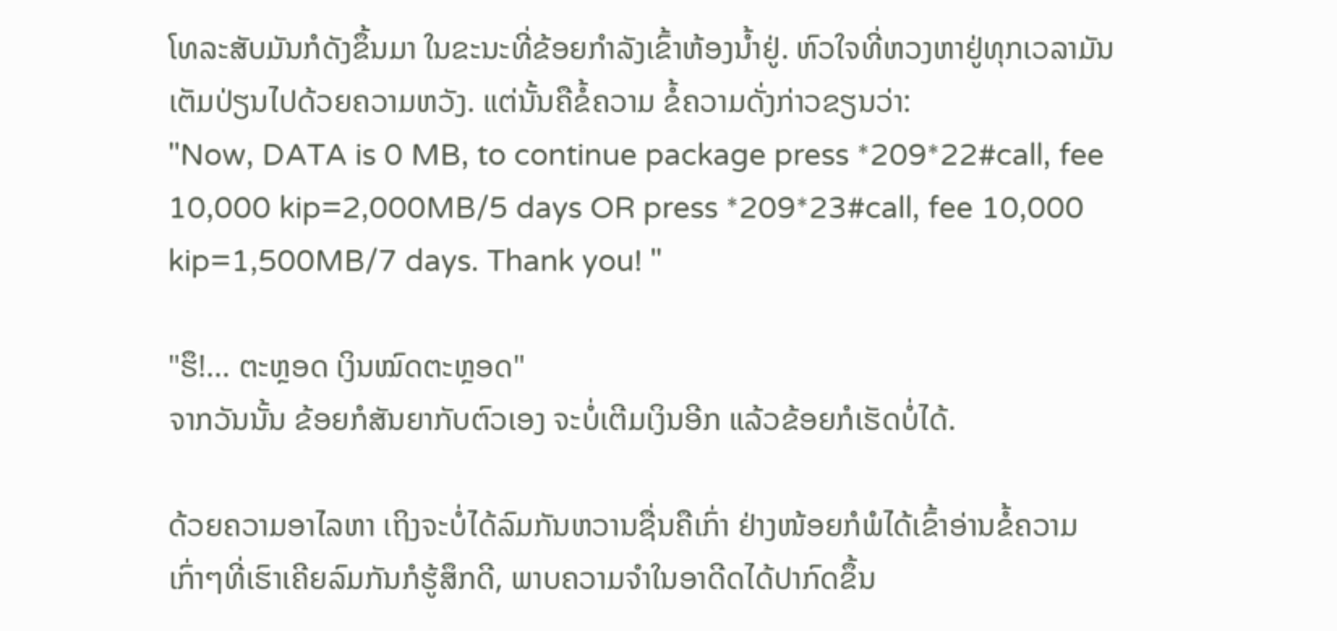ໂທລະສັບມັນກໍດັງຂຶ້ນມາ ໃນຂະນະທີ່ຂ້ອຍກຳລັງເຂົ້າຫ້ອງນໍ້າຢູ່. ຫົວໃຈທີ່ຫວງຫາຢູ່ທຸກເວລາມັນເຕັມປ່ຽນໄປດ້ວຍຄວາມຫວັງ. ແຕ່ນັ້ນຄືຂໍ້ຄວາມ ຂໍ້ຄວາມດັ່ງກ່າວຂຽນວ່າ:
"Now, DATA is 0 MB, to continue package press *209*22#call, fee 10,000 kip=2,000MB/5 days OR press *209*23#call, fee 10,000 kip=1,500MB/7 days. Thank you! "

"ຮຶ!... ຕະຫຼອດ ເງິນໝົດຕະຫຼອດ"
ຈາກວັນນັ້ນ ຂ້ອຍກໍສັນຍາກັບຕົວເອງ ຈະບໍ່ເຕີມເງິນອີກ ແລ້ວຂ້ອຍກໍເຮັດບໍ່ໄດ້.

ດ້ວຍຄວາມອາໄລຫາ ເຖິງຈະບໍ່ໄດ້ລົມກັນຫວານຊື່ນຄືເກົ່າ ຢ່າງໜ້ອຍກໍພໍໄດ້ເຂົ້າອ່ານຂໍ້ຄວາມເກົ່າໆທີ່ເຮົາເຄີຍລົມກັນກໍຮູ້ສຶກດີ, ພາບຄວາມຈຳໃນອາດີດໄດ້ປາກົດຂຶ້ນ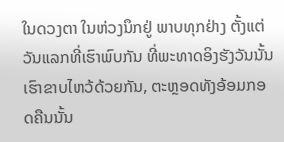ໃນດວງຕາ ໃນຫ່ວງນຶກຢູ່ ພາບທຸກຢ່າງ ຕັ້ງແຕ່ວັນແລກທີ່ເຮົາພົບກັນ ທີ່ພະທາດອິງຮັງວັນນັ້ນ ເຮົາຂາບໄຫວ້ດ້ວຍກັນ, ຕະຫຼອດທັງອ້ອມກອດຄືນນັ້ນ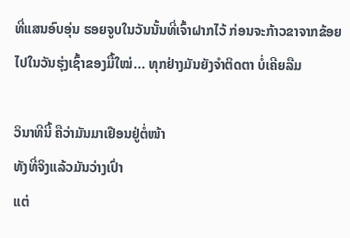ທີ່ແສນອົບອຸ່ນ ຮອຍຈູບໃນວັນນັ້ນທີ່ເຈົ້າຝາກໄວ້ ກ່ອນຈະກ້າວຂາຈາກຂ້ອຍໄປໃນວັນຮຸ່ງເຊົ້າຂອງມື້ໃໝ່... ທຸກຢ່າງມັນຍັງຈຳຕິດຕາ ບໍ່ເຄີຍລືມ

ວິນາທີນີ້ ຄືວ່າມັນມາເຢືອນຢູ່ຕໍ່ໜ້າ
ທັງທີ່ຈິງແລ້ວມັນວ່າງເປົ່າ
ແຕ່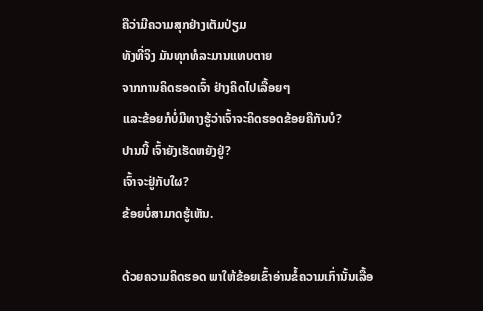ຄືວ່າມີຄວາມສຸກຢ່າງເຕັມປ່ຽມ
ທັງທີ່ຈິງ ມັນທຸກທໍລະມານແທບຕາຍ
ຈາກການຄິດຮອດເຈົ້າ ຢ່າງຄິດໄປເລື້ອຍໆ
ແລະຂ້ອຍກໍບໍ່ມີທາງຮູ້ວ່າເຈົ້າຈະຄິດຮອດຂ້ອຍຄືກັນບໍ?
ປານນີ້ ເຈົ້າຍັງເຮັດຫຍັງຢູ່?
ເຈົ້າຈະຢູ່ກັບໃຜ?
ຂ້ອຍບໍ່ສາມາດຮູ້ເຫັນ.

ດ້ວຍຄວາມຄິດຮອດ ພາໃຫ້ຂ້ອຍເຂົ້າອ່ານຂໍ້ຄວາມເກົ່ານັ້ນເລື້ອ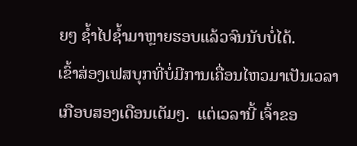ຍໆ ຊໍ້າໄປຊໍ້າມາຫຼາຍຮອບແລ້ວຈົນນັບບໍ່ໄດ້.
ເຂົ້າສ່ອງເຟສບຸກທີ່ບໍ່ມີການເຄື່ອນໄຫວມາເປັນເວລາເກືອບສອງເດືອນເຕັມໆ.  ແຕ່ເວລານີ້ ເຈົ້າຂອ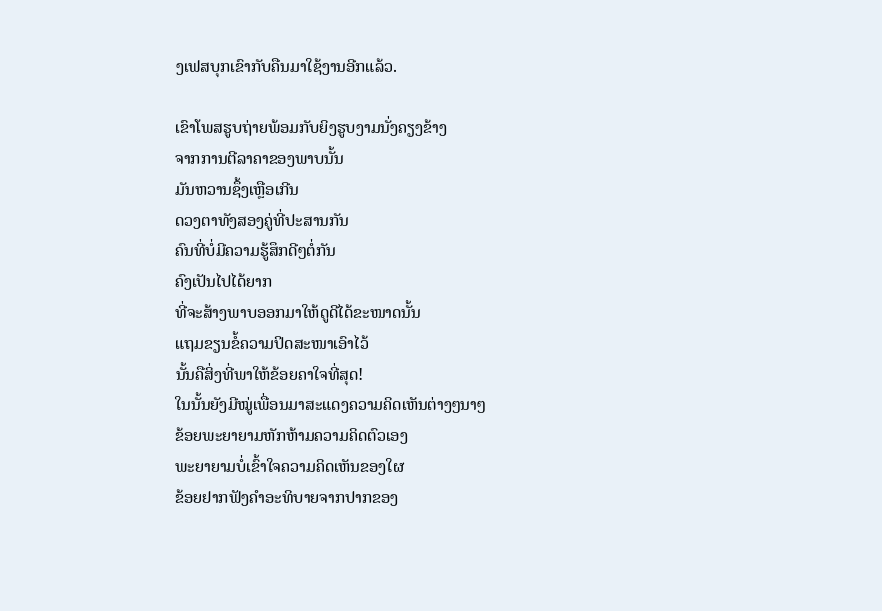ງເຟສບຸກເຂົາກັບຄືນມາໃຊ້ງານອີກແລ້ວ.

ເຂົາໂພສຮູບຖ່າຍພ້ອມກັບຍິງຮູບງາມນັ່ງຄຽງຂ້າງ
ຈາກການຕີລາຄາຂອງພາບນັ້ນ
ມັນຫວານຊຶ້ງເຫຼືອເກີນ
ດວງຕາທັງສອງຄູ່ທີ່ປະສານກັນ
ຄົນທີ່ບໍ່ມີຄວາມຮູ້ສຶກດີໆຕໍ່ກັນ
ຄົງເປັນໄປໄດ້ຍາກ
ທີ່ຈະສ້າງພາບອອກມາໃຫ້ດູດີໄດ້ຂະໜາດນັ້ນ
ແຖມຂຽນຂໍ້ຄວາມປິດສະໜາເອົາໄວ້
ນັ້ນຄືສິ່ງທີ່ພາໃຫ້ຂ້ອຍຄາໃຈທີ່ສຸດ!
ໃນນັ້ນຍັງມີໝູ່ເພື່ອນມາສະແດງຄວາມຄິດເຫັນຕ່າງໆນາໆ
ຂ້ອຍພະຍາຍາມຫັກຫ້າມຄວາມຄິດຕົວເອງ
ພະຍາຍາມບໍ່ເຂົ້າໃຈຄວາມຄິດເຫັນຂອງໃຜ
ຂ້ອຍຢາກຟັງຄຳອະທິບາຍຈາກປາກຂອງ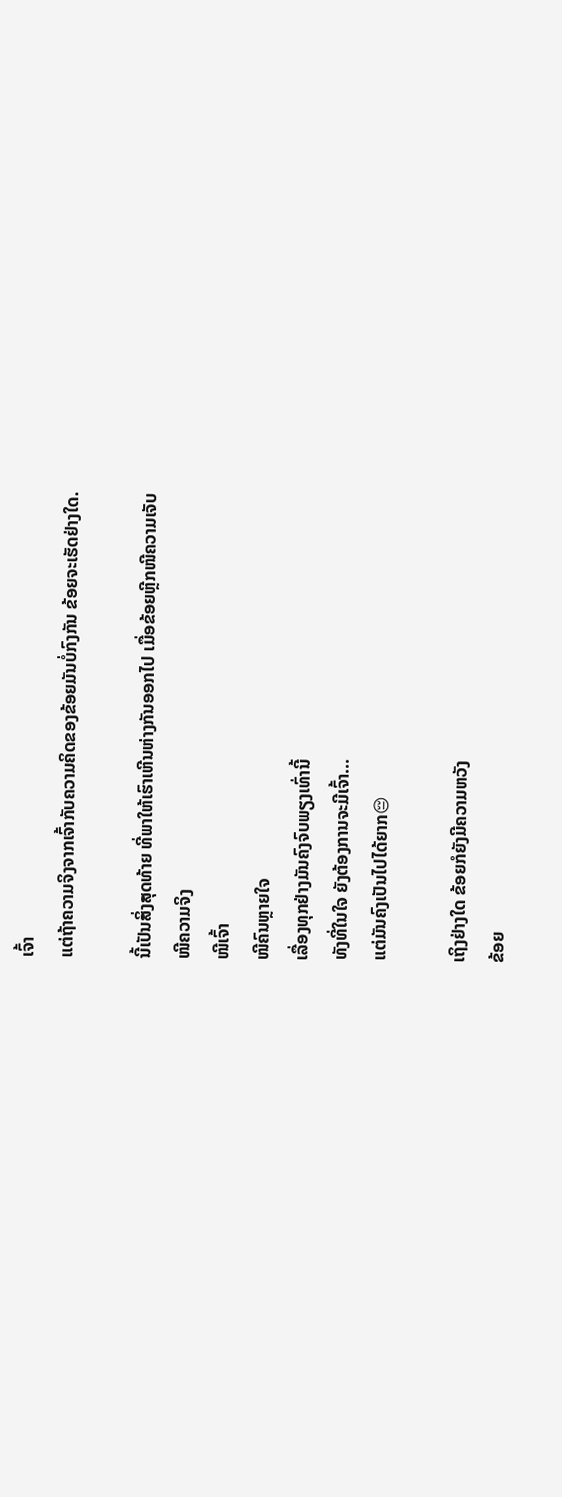ເຈົ້າ
ແຕ່ຖ້າຄວາມຈິງຈາກເຈົ້າກັບຄວາມຄິດຂອງຂ້ອຍມັນບໍ່ກົງກັນ ຂ້ອຍຈະເຮັດຢ່າງໃດ.

ນີ້ເປັນສິ່ງສຸດທ້າຍ ທີ່ພາໃຫ້ເຮົາເຫີນຫ່າງກັນອອກໄປ ເມື່ອຂ້ອຍຫຼີກໜີຄວາມເຈັບ
ໜີຄວາມຈິງ
ໜີເຈົ້າ
ໜີຄົນຫຼາຍໃຈ
ເລື່ອງທຸກຢ່າງມັນຄົງຈົບພຽງເທົ່ານີ້
ທັງທີ່ໃນໃຈ ຍັງຕ້ອງການຈະມີເຈົ້າ...
ແຕ່ມັນຄົງເປັນໄປໄດ້ຍາກ😔

ເຖິງຢ່າງໃດ ຂ້ອຍກໍຍັງມີຄວາມຫວັງ
ຂ້ອຍ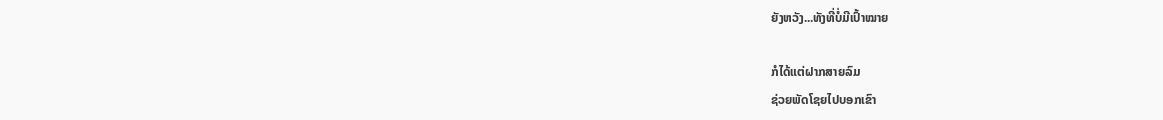ຍັງຫວັງ...ທັງທີ່ບໍ່ມີເປົ້າໝາຍ

ກໍໄດ້ແຕ່ຝາກສາຍລົມ
ຊ່ວຍພັດໂຊຍໄປບອກເຂົາ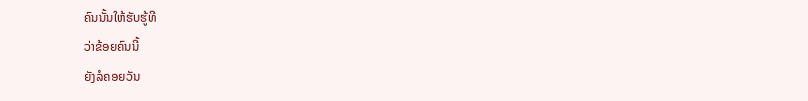ຄົນນັ້ນໃຫ້ຮັບຮູ້ທີ
ວ່າຂ້ອຍຄົນນີ້
ຍັງລໍຄອຍວັນ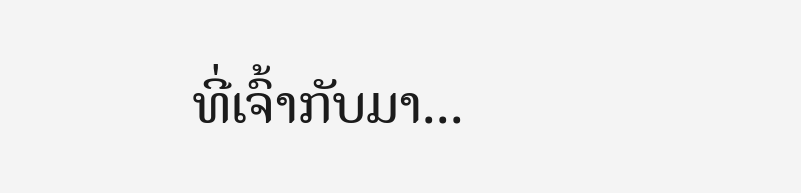ທີ່ເຈົ້າກັບມາ...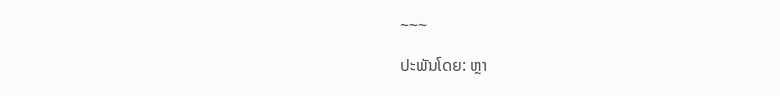~~~

ປະພັນໂດຍ: ຫຼາ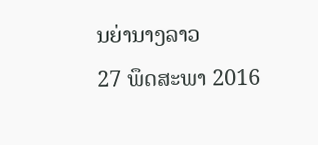ນຍ່ານາງລາວ
27 ພຶດສະພາ 2016